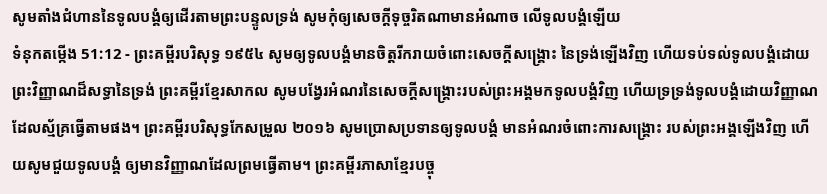សូមតាំងជំហាននៃទូលបង្គំឲ្យដើរតាមព្រះបន្ទូលទ្រង់ សូមកុំឲ្យសេចក្ដីទុច្ចរិតណាមានអំណាច លើទូលបង្គំឡើយ
ទំនុកតម្កើង 51:12 - ព្រះគម្ពីរបរិសុទ្ធ ១៩៥៤ សូមឲ្យទូលបង្គំមានចិត្តរីករាយចំពោះសេចក្ដីសង្គ្រោះ នៃទ្រង់ឡើងវិញ ហើយទប់ទល់ទូលបង្គំដោយព្រះវិញ្ញាណដ៏សទ្ធានៃទ្រង់ ព្រះគម្ពីរខ្មែរសាកល សូមបង្វែរអំណរនៃសេចក្ដីសង្គ្រោះរបស់ព្រះអង្គមកទូលបង្គំវិញ ហើយទ្រទ្រង់ទូលបង្គំដោយវិញ្ញាណដែលស្ម័គ្រធ្វើតាមផង។ ព្រះគម្ពីរបរិសុទ្ធកែសម្រួល ២០១៦ សូមប្រោសប្រទានឲ្យទូលបង្គំ មានអំណរចំពោះការសង្គ្រោះ របស់ព្រះអង្គឡើងវិញ ហើយសូមជួយទូលបង្គំ ឲ្យមានវិញ្ញាណដែលព្រមធ្វើតាម។ ព្រះគម្ពីរភាសាខ្មែរបច្ចុ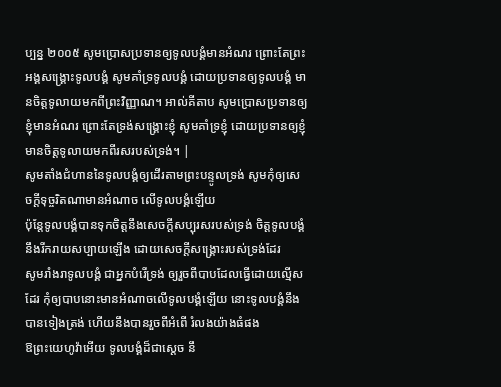ប្បន្ន ២០០៥ សូមប្រោសប្រទានឲ្យទូលបង្គំមានអំណរ ព្រោះតែព្រះអង្គសង្គ្រោះទូលបង្គំ សូមគាំទ្រទូលបង្គំ ដោយប្រទានឲ្យទូលបង្គំ មានចិត្តទូលាយមកពីព្រះវិញ្ញាណ។ អាល់គីតាប សូមប្រោសប្រទានឲ្យខ្ញុំមានអំណរ ព្រោះតែទ្រង់សង្គ្រោះខ្ញុំ សូមគាំទ្រខ្ញុំ ដោយប្រទានឲ្យខ្ញុំ មានចិត្តទូលាយមកពីរសរបស់ទ្រង់។ |
សូមតាំងជំហាននៃទូលបង្គំឲ្យដើរតាមព្រះបន្ទូលទ្រង់ សូមកុំឲ្យសេចក្ដីទុច្ចរិតណាមានអំណាច លើទូលបង្គំឡើយ
ប៉ុន្តែទូលបង្គំបានទុកចិត្តនឹងសេចក្ដីសប្បុរសរបស់ទ្រង់ ចិត្តទូលបង្គំនឹងរីករាយសប្បាយឡើង ដោយសេចក្ដីសង្គ្រោះរបស់ទ្រង់ដែរ
សូមរាំងរាទូលបង្គំ ជាអ្នកបំរើទ្រង់ ឲ្យរួចពីបាបដែលធ្វើដោយល្មើសដែរ កុំឲ្យបាបនោះមានអំណាចលើទូលបង្គំឡើយ នោះទូលបង្គំនឹងបានទៀងត្រង់ ហើយនឹងបានរួចពីអំពើ រំលងយ៉ាងធំផង
ឱព្រះយេហូវ៉ាអើយ ទូលបង្គំដ៏ជាស្តេច នឹ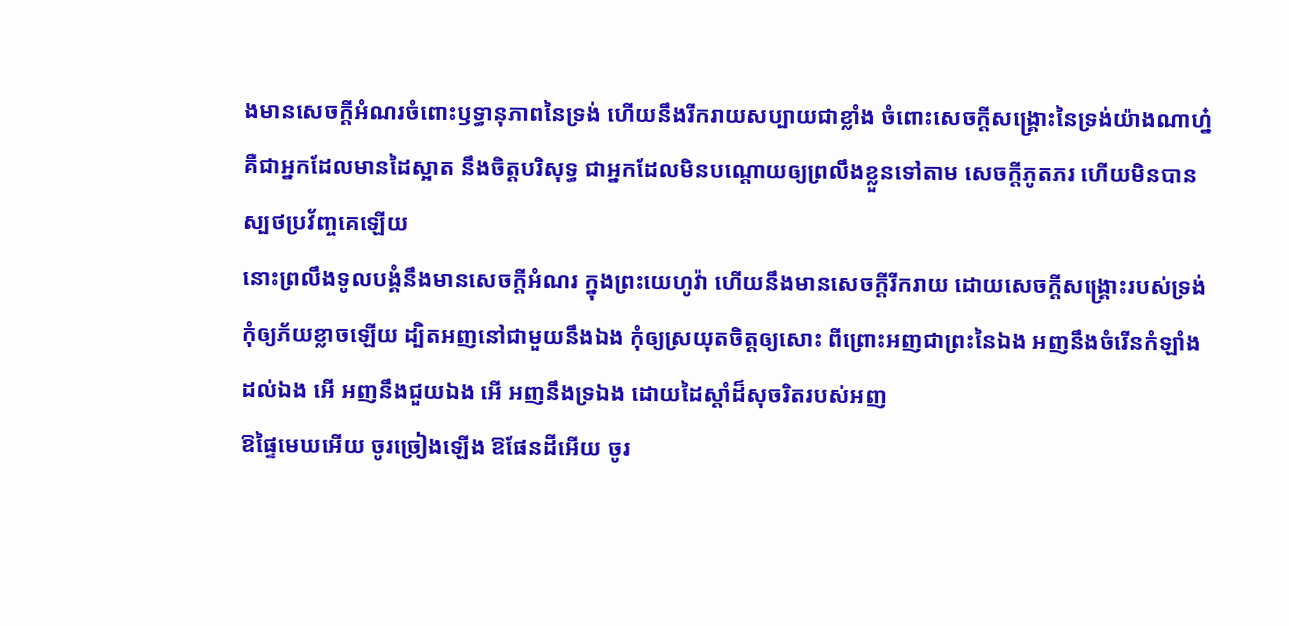ងមានសេចក្ដីអំណរចំពោះឫទ្ធានុភាពនៃទ្រង់ ហើយនឹងរីករាយសប្បាយជាខ្លាំង ចំពោះសេចក្ដីសង្គ្រោះនៃទ្រង់យ៉ាងណាហ្ន៎
គឺជាអ្នកដែលមានដៃស្អាត នឹងចិត្តបរិសុទ្ធ ជាអ្នកដែលមិនបណ្តោយឲ្យព្រលឹងខ្លួនទៅតាម សេចក្ដីភូតភរ ហើយមិនបានស្បថប្រវ័ញ្ចគេឡើយ
នោះព្រលឹងទូលបង្គំនឹងមានសេចក្ដីអំណរ ក្នុងព្រះយេហូវ៉ា ហើយនឹងមានសេចក្ដីរីករាយ ដោយសេចក្ដីសង្គ្រោះរបស់ទ្រង់
កុំឲ្យភ័យខ្លាចឡើយ ដ្បិតអញនៅជាមួយនឹងឯង កុំឲ្យស្រយុតចិត្តឲ្យសោះ ពីព្រោះអញជាព្រះនៃឯង អញនឹងចំរើនកំឡាំងដល់ឯង អើ អញនឹងជួយឯង អើ អញនឹងទ្រឯង ដោយដៃស្តាំដ៏សុចរិតរបស់អញ
ឱផ្ទៃមេឃអើយ ចូរច្រៀងឡើង ឱផែនដីអើយ ចូរ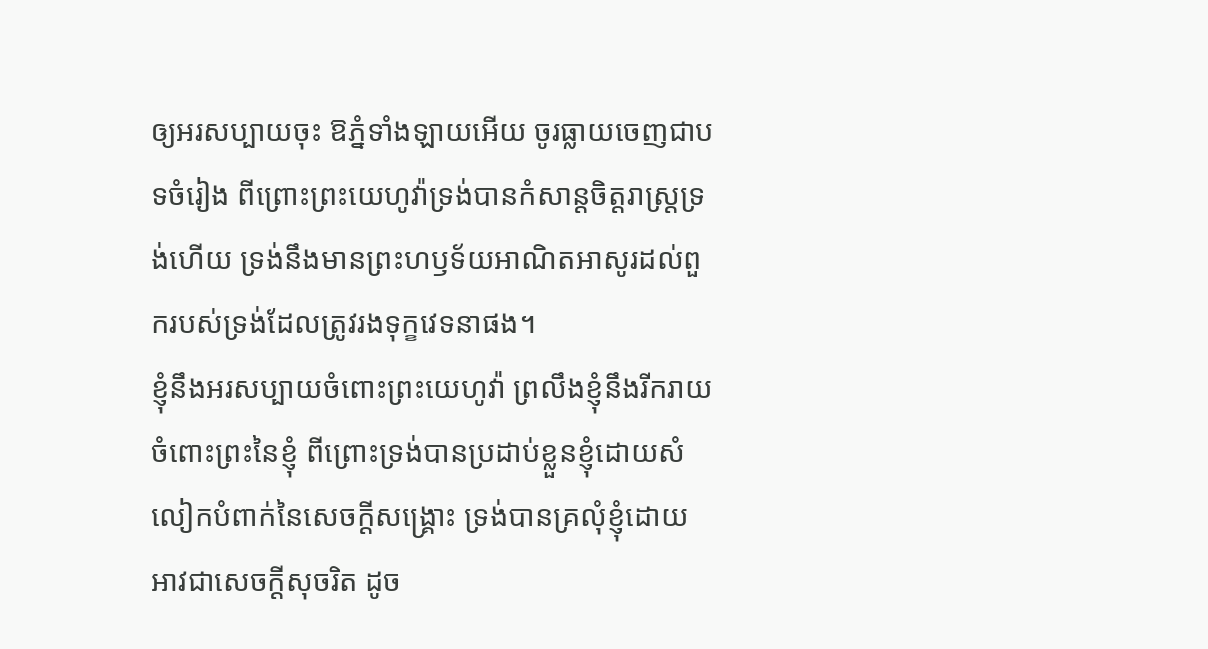ឲ្យអរសប្បាយចុះ ឱភ្នំទាំងឡាយអើយ ចូរធ្លាយចេញជាបទចំរៀង ពីព្រោះព្រះយេហូវ៉ាទ្រង់បានកំសាន្តចិត្តរាស្ត្រទ្រង់ហើយ ទ្រង់នឹងមានព្រះហឫទ័យអាណិតអាសូរដល់ពួករបស់ទ្រង់ដែលត្រូវរងទុក្ខវេទនាផង។
ខ្ញុំនឹងអរសប្បាយចំពោះព្រះយេហូវ៉ា ព្រលឹងខ្ញុំនឹងរីករាយចំពោះព្រះនៃខ្ញុំ ពីព្រោះទ្រង់បានប្រដាប់ខ្លួនខ្ញុំដោយសំលៀកបំពាក់នៃសេចក្ដីសង្គ្រោះ ទ្រង់បានគ្រលុំខ្ញុំដោយអាវជាសេចក្ដីសុចរិត ដូច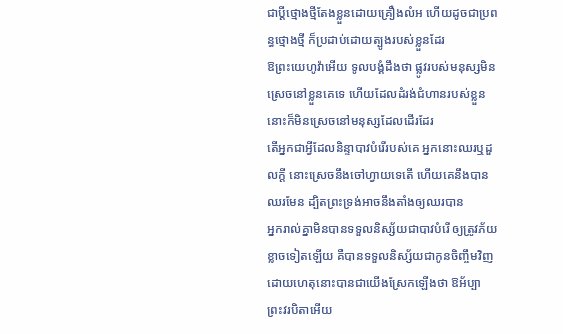ជាប្ដីថ្មោងថ្មីតែងខ្លួនដោយគ្រឿងលំអ ហើយដូចជាប្រពន្ធថ្មោងថ្មី ក៏ប្រដាប់ដោយត្បូងរបស់ខ្លួនដែរ
ឱព្រះយេហូវ៉ាអើយ ទូលបង្គំដឹងថា ផ្លូវរបស់មនុស្សមិនស្រេចនៅខ្លួនគេទេ ហើយដែលដំរង់ជំហានរបស់ខ្លួន នោះក៏មិនស្រេចនៅមនុស្សដែលដើរដែរ
តើអ្នកជាអ្វីដែលនិន្ទាបាវបំរើរបស់គេ អ្នកនោះឈរឬដួលក្តី នោះស្រេចនឹងចៅហ្វាយទេតើ ហើយគេនឹងបានឈរមែន ដ្បិតព្រះទ្រង់អាចនឹងតាំងឲ្យឈរបាន
អ្នករាល់គ្នាមិនបានទទួលនិស្ស័យជាបាវបំរើ ឲ្យត្រូវភ័យខ្លាចទៀតឡើយ គឺបានទទួលនិស្ស័យជាកូនចិញ្ចឹមវិញ ដោយហេតុនោះបានជាយើងស្រែកឡើងថា ឱអ័ប្បា ព្រះវរបិតាអើយ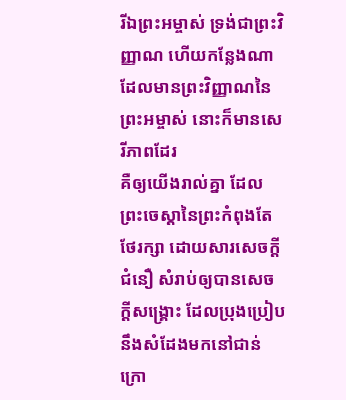រីឯព្រះអម្ចាស់ ទ្រង់ជាព្រះវិញ្ញាណ ហើយកន្លែងណាដែលមានព្រះវិញ្ញាណនៃព្រះអម្ចាស់ នោះក៏មានសេរីភាពដែរ
គឺឲ្យយើងរាល់គ្នា ដែលព្រះចេស្តានៃព្រះកំពុងតែថែរក្សា ដោយសារសេចក្ដីជំនឿ សំរាប់ឲ្យបានសេចក្ដីសង្គ្រោះ ដែលប្រុងប្រៀបនឹងសំដែងមកនៅជាន់ក្រោ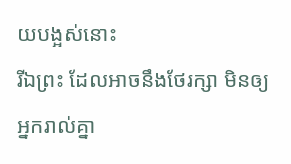យបង្អស់នោះ
រីឯព្រះ ដែលអាចនឹងថែរក្សា មិនឲ្យអ្នករាល់គ្នា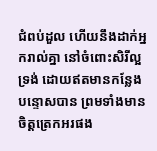ជំពប់ដួល ហើយនឹងដាក់អ្នករាល់គ្នា នៅចំពោះសិរីល្អទ្រង់ ដោយឥតមានកន្លែងបន្ទោសបាន ព្រមទាំងមានចិត្តត្រេកអរផង